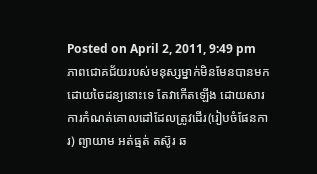Posted on April 2, 2011, 9:49 pm
ភាពជោគជ័យរបស់មនុស្សម្នាក់មិនមែនបានមកដោយចៃដន្យនោះទេ តែវាកើតឡើង ដោយសារការកំណត់គោលដៅដែលត្រូវដើរ(រៀបចំផែនការ) ព្យាយាម អត់ធ្មត់ តស៊ូរ ឆ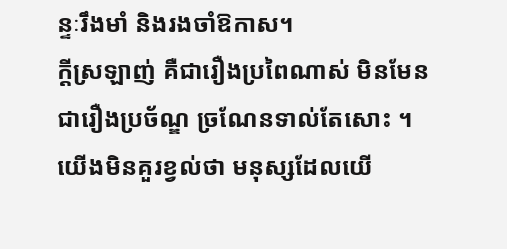ន្ទៈរឹងមាំ និងរងចាំឱកាស។
ក្តីស្រឡាញ់ គឺជារឿងប្រពៃណាស់ មិនមែនជារឿងប្រច័ណ្ឌ ច្រណែនទាល់តែសោះ ។
យើងមិនគួរខ្វល់ថា មនុស្សដែលយើ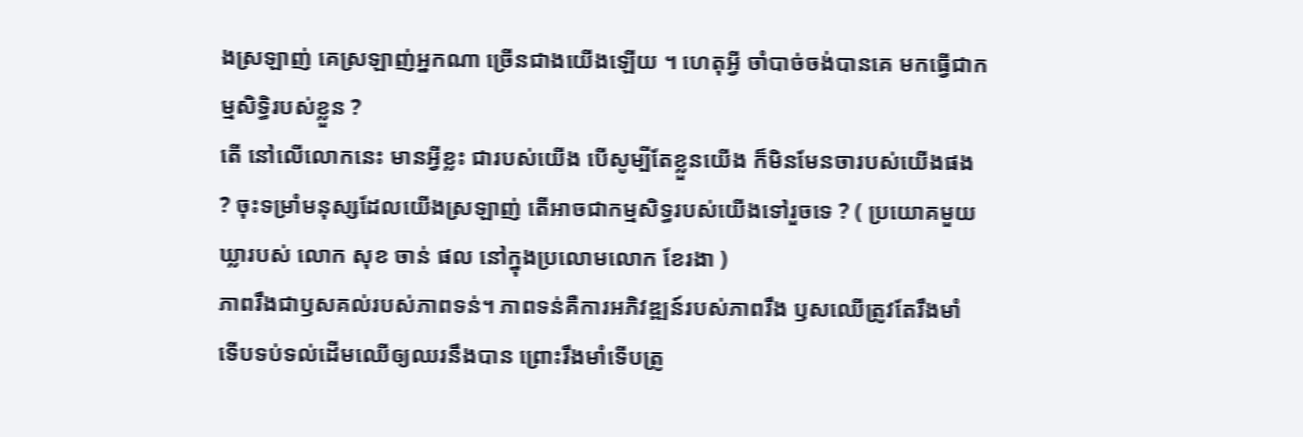ងស្រឡាញ់ គេស្រឡាញ់អ្នកណា ច្រើនជាងយើងឡើយ ។ ហេតុអ្វី ចាំបាច់ចង់បានគេ មកធ្វើជាកម្មសិទ្ធិរបស់ខ្លួន ?
តើ នៅលើលោកនេះ មានអ្វីខ្លះ ជារបស់យើង បើសូម្បីតែខ្លួនយើង ក៏មិនមែនចារបស់យើងផង ? ចុះទម្រាំមនុស្សដែលយើងស្រឡាញ់ តើអាចជាកម្មសិទ្ធរបស់យើងទៅរួចទេ ? ( ប្រយោគមួយឃ្លារបស់ លោក សុខ ចាន់ ផល នៅក្នុងប្រលោមលោក ខែរងា )
ភាពរឹងជាឫសគល់របស់ភាពទន់។ ភាពទន់គឺការអភិវឌ្ឍន៍របស់ភាពរឹង ឫសឈើត្រូវតែរឹងមាំ ទើបទប់ទល់ដើមឈើឲ្យឈរនឹងបាន ព្រោះរឹងមាំទើបត្រូ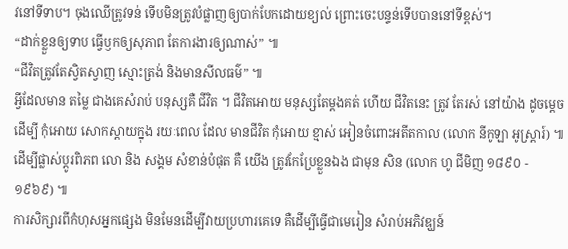វនៅទីទាប។ ចុងឈើត្រូវទន់ ទើបមិនត្រូវបំផ្លាញឲ្យបាក់បែកដោយខ្យល់ ព្រោះចេះបន្ទន់ទើបបាននៅទីខ្ពស់។
“ដាក់ខ្លួនឲ្យទាប ធ្វើឫកឲ្យសុភាព តែការងារឲ្យណាស់” ៕
“ជីវិតត្រូវតែស្វិតស្វាញ ស្មោះត្រង់ និងមានសីលធម៌” ៕
អ្វីដែលមាន តម្លៃ ជាងគេសំរាប់ បនុស្សគឺ ជីវិត ។ ជីវិតអោយ មនុស្សតែម្តងគត់ ហើយ ជីវិតនេះ ត្រូវ តែរស់ នៅយ៉ាង ដូចម្តេច ដើម្បី កុំអោយ សោកស្តាយក្នុង រយៈពេល ដែល មានជីវិត កុំអោយ ខ្មាស់ អៀនចំពោះអតីតកាល (លោក នីកូឡា អូស្រ្តារ៍) ៕
ដើម្បីផ្លាស់ប្តូរពិភព លោ និង សង្គម សំខាន់បំផុត គឺ យើង ត្រូវកែប្រែខ្លួនឯង ជាមុន សិន (លោក ហូ ជីមិញ ១៨៩០ - ១៩៦៩) ៕
ការសិក្សារពីកំហុសអ្នកផ្សេង មិនមែនដើម្បីវាយប្រហារគេទេ គឺដើម្បីធ្វើជាមេរៀន សំរាប់អភិវឌ្ឃន៍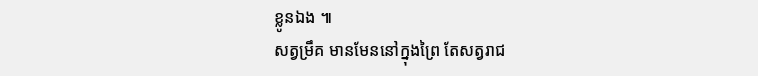ខ្លូនឯង ៕
សត្វម្រឹគ មានមែននៅក្នុងព្រៃ តែសត្វរាជ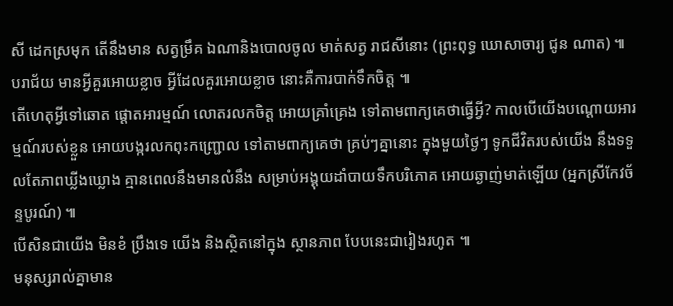សី ដេកស្រមុក តើនឹងមាន សត្វម្រឹគ ឯណានិងបោលចូល មាត់សត្វ រាជសីនោះ (ព្រះពុទ្ធ ឃោសាចារ្យ ជូន ណាត) ៕
បរាជ័យ មានអ្វីគួរអោយខ្លាច អ្វីដែលគួរអោយខ្លាច នោះគឺការបាក់ទឹកចិត្ត ៕
តើហេតុអ្វីទៅឆោត ផ្តោតអារម្មណ៍ លោតរលកចិត្ត អោយគ្រាំគ្រេង ទៅតាមពាក្យគេថាធ្វើអ្វី? កាលបើយើងបណ្តោយអារម្មណ៍របស់ខ្លួន អោយបង្ករលកពុះកញ្ជ្រោល ទៅតាមពាក្យគេថា គ្រប់ៗគ្នានោះ ក្នុងមួយថ្ងៃៗ ទូកជីវិតរបស់យើង នឹងទទួលតែភាពឃ្លីងឃ្លោង គ្មានពេលនឹងមានលំនឹង សម្រាប់អង្គុយដាំបាយទឹកបរិភោគ អោយឆ្ងាញ់មាត់ឡើយ (អ្នកស្រីកែវច័ន្ទបូរណ៍) ៕
បើសិនជាយើង មិនខំ ប្រឹងទេ យើង និងស្ថិតនៅក្នុង ស្ថានភាព បែបនេះជារៀងរហូត ៕
មនុស្សរាល់គ្នាមាន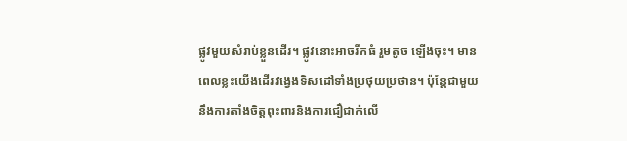ផ្លូវមួយសំរាប់ខ្លួនដើរ។ ផ្លូវនោះអាចរីកធំ រួមតូច ឡើងចុះ។ មានពេលខ្លះយើងដើរវង្វេងទិសដៅទាំងប្រថុយប្រថាន។ ប៉ុន្ដែជាមួយនឹងការតាំងចិត្តពុះពារនិងការជឿជាក់លើ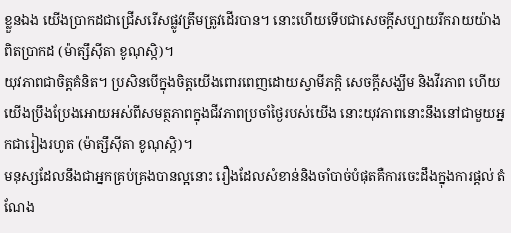ខ្លួនឯង យើងប្រាកដជាជ្រើសរើសផ្លូវត្រឹមត្រូវដើរបាន។ នោះហើយទើបជាសេចក្ដីសប្បាយរីករាយយ៉ាងពិតប្រាកដ (ម៉ាត្សឹស៊ីតា ខូណុស្កិ)។
យុវភាពជាចិត្តគំនិត។ ប្រសិនបើក្នុងចិត្តយើងពោរពេញដោយស្វាមីភក្ដិ សេចក្ដីសង្ឃឹម និងវីរភាព ហើយយើងប្រឹងប្រែងអោយអស់ពីសមត្ថភាពក្នុងជីវភាពប្រចាំថ្ងៃរបស់យើង នោះយុវភាពនោះនឹងនៅជាមួយអ្នកជារៀងរហូត (ម៉ាត្សឹស៊ីតា ខូណុស្កិ)។
មនុស្សដែលនឹងជាអ្នកគ្រប់គ្រងបានល្អនោះ រឿងដែលសំខាន់និងចាំបាច់បំផុតគឺការចេះដឹងក្នុងការផ្តល់ តំណែង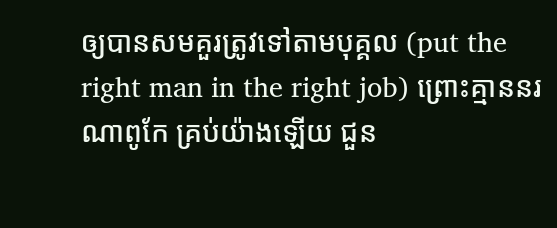ឲ្យបានសមគួរត្រូវទៅតាមបុគ្គល (put the right man in the right job) ព្រោះគ្មាននរណាពូកែ គ្រប់យ៉ាងឡើយ ជួន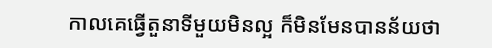កាលគេធ្វើតួនាទីមួយមិនល្អ ក៏មិនមែនបានន័យថា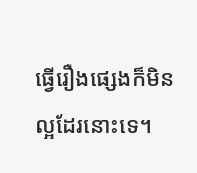ធ្វើរឿងផ្សេងក៏មិនល្អដែរនោះទេ។